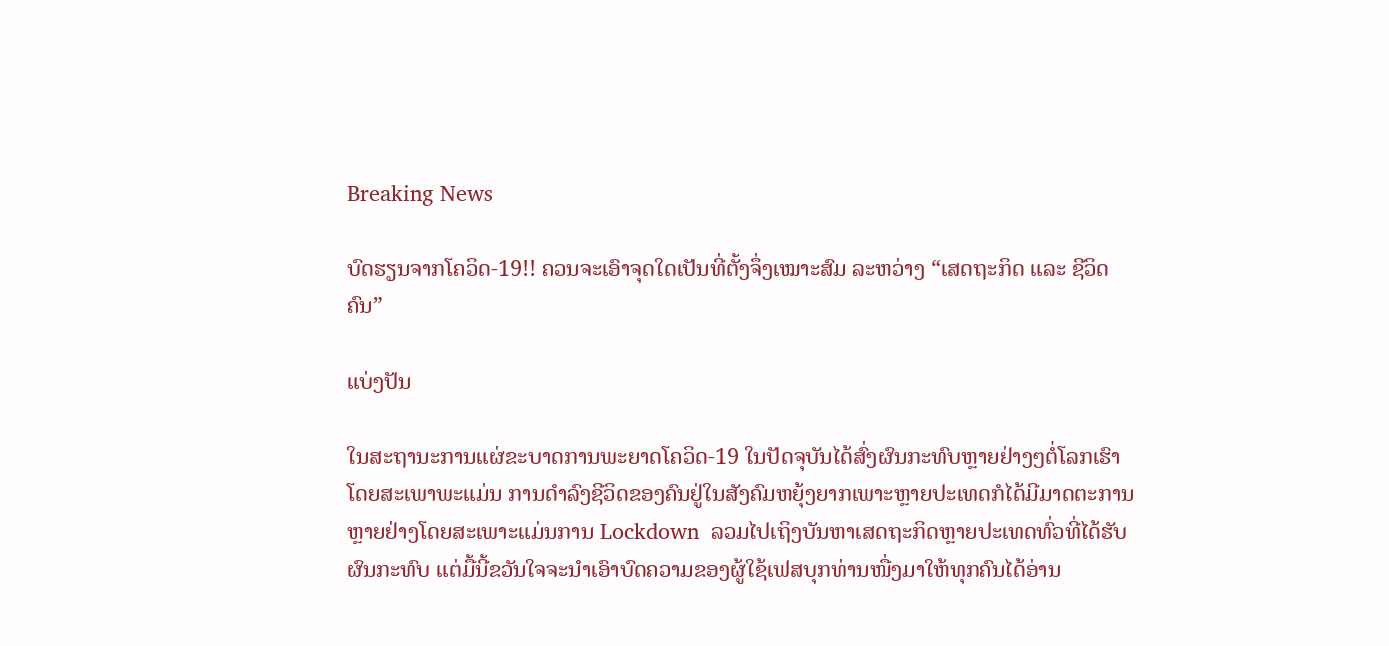Breaking News

ບົດຮຽນຈາກໂຄວິດ-19!! ຄວນຈະເອົາຈຸດໃດເປັນທີ່ຕັ້ງຈຶ່ງເໝາະສົມ ລະຫວ່າງ “ເສດຖະກິດ ແລະ ຊີວິດຄົນ”

ແບ່ງປັນ

ໃນສະຖານະການແຜ່ຂະບາດການພະຍາດໂຄວິດ-19 ໃນປັດຈຸບັນໄດ້ສົ່ງຜົນກະທົບຫຼາຍຢ່າງໆຕໍ່ໂລກເຮົາ ໂດຍສະເພາພະແມ່ນ ການດຳລົງຊີວິດຂອງຄົນຢູ່ໃນສັງຄົມຫຍຸ້ງຍາກເພາະຫຼາຍປະເທດກໍໄດ້ມີມາດຕະການຫຼາຍຢ່າງໂດຍສະເພາະແມ່ນການ Lockdown  ລວມໄປເຖິງບັນຫາເສດຖະກິດຫຼາຍປະເທດທົ່ວທີ່ໄດ້ຮັບຜົນກະທົບ ແຕ່ມື້ນີ້ຂວັນໃຈຈະນໍາເອົາບົດຄວາມຂອງຜູ້ໃຊ້ເຟສບຸກທ່ານໜື່ງມາໃຫ້ທຸກຄົນໄດ້ອ່ານ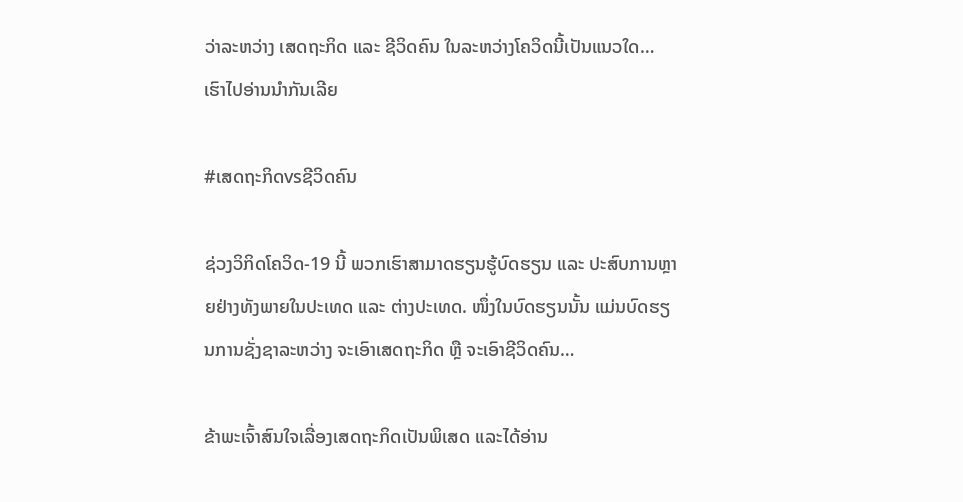ວ່າລະຫວ່າງ ເສດຖະກິດ ແລະ ຊີວິດຄົນ ໃນລະຫວ່າງໂຄວິດນີ້ເປັນແນວໃດ… ເຮົາໄປອ່ານນໍາກັນເລີຍ

#ເສດຖະກິດvsຊີວິດຄົນ

ຊ່ວງວິກິດໂຄວິດ-19 ນີ້ ພວກເຮົາສາມາດຮຽນຮູ້ບົດຮຽນ ແລະ ປະສົບການຫຼາຍຢ່າງທັງພາຍໃນປະເທດ ແລະ ຕ່າງປະເທດ. ໜຶ່ງໃນບົດຮຽນນັ້ນ ແມ່ນບົດຮຽນການຊັ່ງຊາລະຫວ່າງ ຈະເອົາເສດຖະກິດ ຫຼື ຈະເອົາຊີວິດຄົນ…

ຂ້າພະເຈົ້າສົນໃຈເລື່ອງເສດຖະກິດເປັນພິເສດ ແລະໄດ້ອ່ານ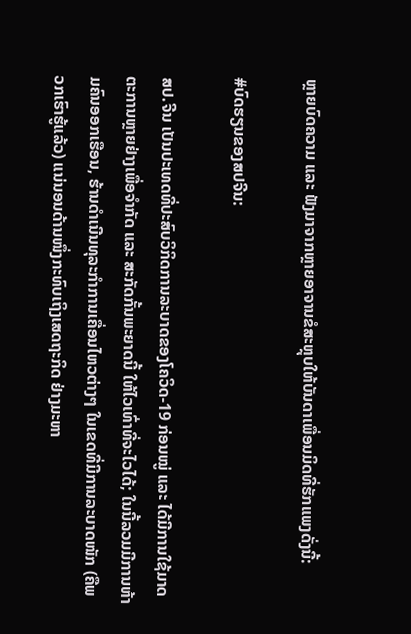ຫຼາຍບົດຄວາມ ແລະ ຟັງມາຈາກຫຼາຍອາຈານຂໍສະຫຼຸບໃຫ້ບັນດາເພື່ອນມິດທີ່ຮັກແພງດັ່ງນີ້:

#ບົດຮຽນຂອງສປຈີນ:

ສປ.ຈີນ ເປັນປະເທດທີ່ປະສົບວິກິດການລະບາດຂອງໂຄວິດ-19 ກ່ອນໝູ່ ແລະ ໄດ້ມີການໃຊ້ມາດຕະການຫຼາຍຢ່າງເພື່ອຈຳກັດ ແລະ ສະກັດກັ້ນພະຍາດນີ້ ໃຫ້ໄວເທົ່າທີ່ຈະໄວໄດ້; ໃນນີ້ລວມມີການຫ້າມຄົນອອກເຮືອນ, ຮ້ານດຳເນີນທຸລະກໍາການເຄື່ອນໄຫວຕ່າງໆ ໃນເຂດທີ່ມີການລະບາດໜັກ (ຄືພວກເຮົາຮູ້ແລ້ວ) ແນ່ນອນດ້ານໜຶ່ງກະທົບເຖິງເສດຖະກິດ ຢ່າງມະຫາ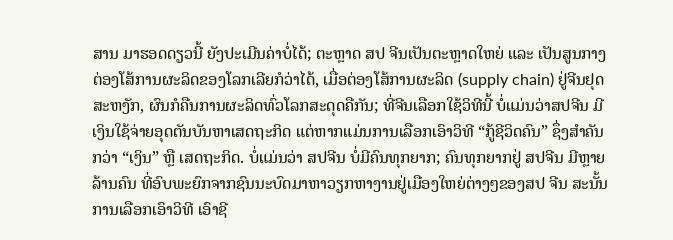ສານ ມາຮອດດຽວນີ້ ຍັງປະເມີນຄ່າບໍ່ໄດ້; ຕະຫຼາດ ສປ ຈີນເປັນຕະຫຼາດໃຫຍ່ ແລະ ເປັນສູນກາງຕ່ອງໂສ້ການຜະລິດຂອງໂລກເລີຍກໍວ່າໄດ້, ເມື່ອຕ່ອງໂສ້ການຜະລິດ (supply chain) ຢູ່ຈີນຢຸດສະຫງັກ, ຜົນກໍຄືນການຜະລິດທົ່ວໂລກສະດຸດຄືກັນ; ທີ່ຈີນເລືອກໃຊ້ວິທີນີ້ ບໍ່ແມ່ນວ່າສປຈີນ ມີເງິນໃຊ້ຈ່າຍອຸດຕັນບັນຫາເສດຖະກິດ ແຕ່ຫາກແມ່ນການເລືອກເອົາວິທີ “ກູ້ຊີວິດຄົນ” ຊຶ່ງສຳຄັນກວ່າ “ເງິນ” ຫຼື ເສດຖະກິດ. ບໍ່ແມ່ນວ່າ ສປຈີນ ບໍ່ມີຄົນທຸກຍາກ; ຄົນທຸກຍາກຢູ່ ສປຈີນ ມີຫຼາຍລ້ານຄົນ ທີ່ອົບພະຍົກຈາກຊົນນະບົດມາຫາວຽກຫາງານຢູ່ເມືອງໃຫຍ່ຕ່າງໆຂອງສປ ຈີນ ສະນັ້ນ ການເລືອກເອົາວິທີ ເອົາຊີ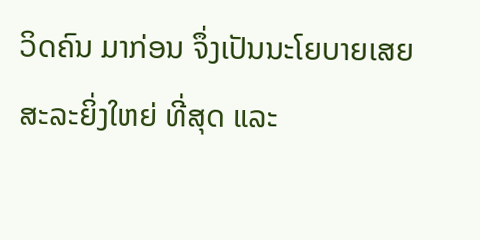ວິດຄົນ ມາກ່ອນ ຈຶ່ງເປັນນະໂຍບາຍເສຍສະລະຍິ່ງໃຫຍ່ ທີ່ສຸດ ແລະ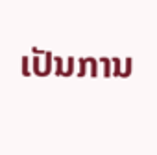ເປັນການ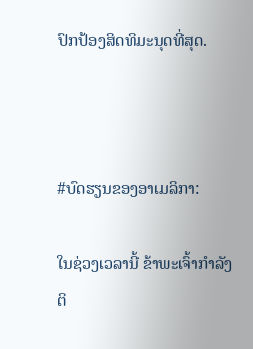ປົກປ້ອງສິດທິມະນຸດທີ່ສຸດ.



#ບົດຮຽນຂອງອາເມລິກາ:

ໃນຊ່ວງເວລານີ້ ຂ້າພະເຈົ້າກຳລັງຕິ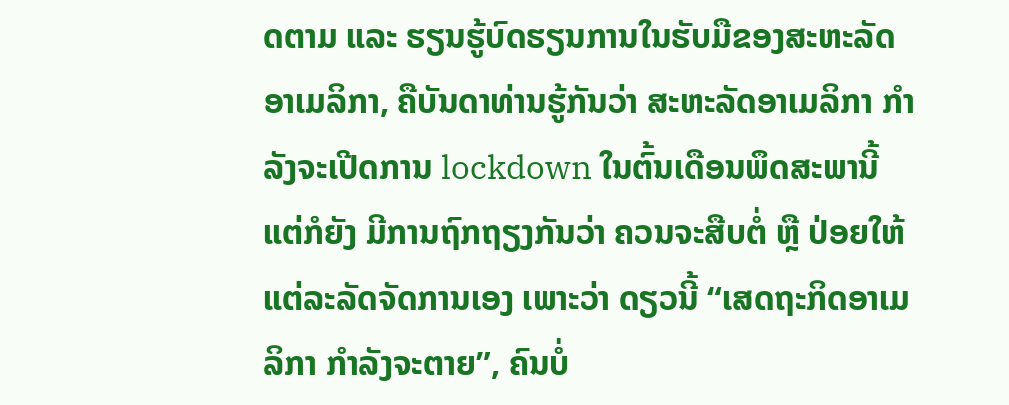ດຕາມ ແລະ ຮຽນຮູ້ບົດຮຽນການໃນຮັບມືຂອງສະຫະລັດອາເມລິກາ, ຄືບັນດາທ່ານຮູ້ກັນວ່າ ສະຫະລັດອາເມລິກາ ກຳລັງຈະເປີດການ lockdown ໃນຕົ້ນເດືອນພຶດສະພານີ້ ແຕ່ກໍຍັງ ມີການຖົກຖຽງກັນວ່າ ຄວນຈະສືບຕໍ່ ຫຼື ປ່ອຍໃຫ້ແຕ່ລະລັດຈັດການເອງ ເພາະວ່າ ດຽວນີ້ “ເສດຖະກິດອາເມລິກາ ກຳລັງຈະຕາຍ”, ຄົນບໍ່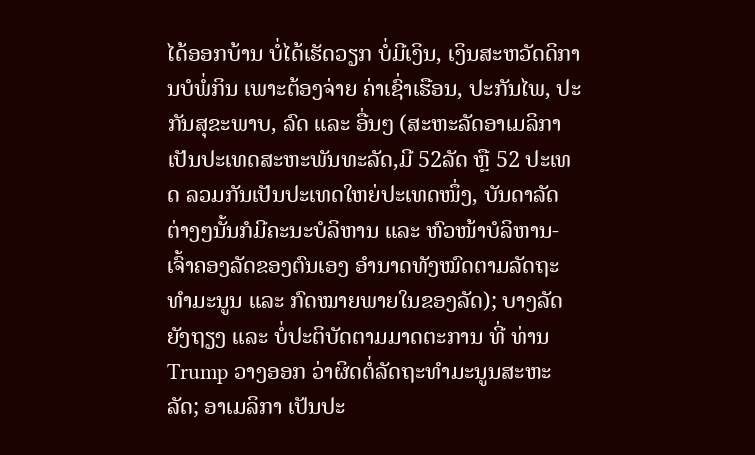ໄດ້ອອກບ້ານ ບໍ່ໄດ້ເຮັດວຽກ ບໍ່ມີເງິນ, ເງິນສະຫວັດດິການບໍພໍ່ກິນ ເພາະຕ້ອງຈ່າຍ ຄ່າເຊົ່າເຮືອນ, ປະກັນໄພ, ປະກັນສຸຂະພາບ, ລົດ ແລະ ອື່ນໆ (ສະຫະລັດອາເມລິກາເປັນປະເທດສະຫະພັນທະລັດ,ມີ 52ລັດ ຫຼື 52 ປະເທດ ລວມກັນເປັນປະເທດໃຫຍ່ປະເທດໜຶ່ງ, ບັນດາລັດຕ່າງໆນັ້ນກໍມີຄະນະບໍລິຫານ ແລະ ຫົວໜ້າບໍລິຫານ-ເຈົ້າຄອງລັດຂອງຕົນເອງ ອຳນາດທັງໝົດຕາມລັດຖະທຳມະນູນ ແລະ ກົດໝາຍພາຍໃນຂອງລັດ); ບາງລັດຍັງຖຽງ ແລະ ບໍ່ປະຕິບັດຕາມມາດຕະການ ທີ່ ທ່ານ Trump ວາງອອກ ວ່າຜິດຕໍ່ລັດຖະທຳມະນູນສະຫະລັດ; ອາເມລິກາ ເປັນປະ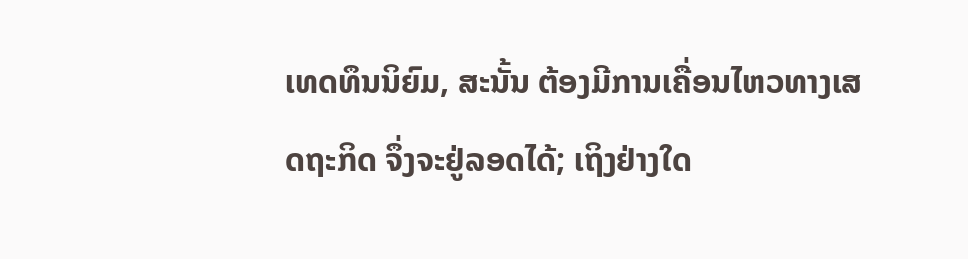ເທດທຶນນິຍົມ, ສະນັ້ນ ຕ້ອງມີການເຄື່ອນໄຫວທາງເສດຖະກິດ ຈຶ່ງຈະຢູ່ລອດໄດ້; ເຖິງຢ່າງໃດ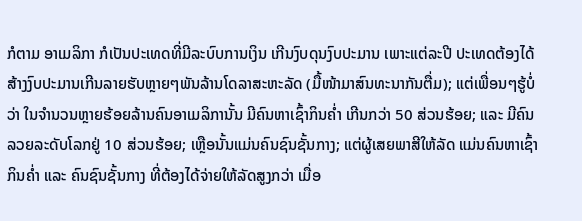ກໍຕາມ ອາເມລິກາ ກໍເປັນປະເທດທີ່ມີລະບົບການເງິນ ເກີນງົບດຸນງົບປະມານ ເພາະແຕ່ລະປີ ປະເທດຕ້ອງໄດ້ສ້າງງົບປະມານເກີນລາຍຮັບຫຼາຍໆພັນລ້ານໂດລາສະຫະລັດ (ມື້ໜ້າມາສົນທະນາກັນຕື່ມ); ແຕ່ເພື່ອນໆຮູ້ບໍ່ວ່າ ໃນຈຳນວນຫຼາຍຮ້ອຍລ້ານຄົນອາເມລິການັ້ນ ມີຄົນຫາເຊົ້າກິນຄໍ່າ ເກີນກວ່າ 50 ສ່ວນຮ້ອຍ; ແລະ ມີຄົນລວຍລະດັບໂລກຢູ່ 10 ສ່ວນຮ້ອຍ; ເຫຼືອນັ້ນແມ່ນຄົນຊົນຊັ້ນກາງ; ແຕ່ຜູ້ເສຍພາສີໃຫ້ລັດ ແມ່ນຄົນຫາເຊົ້າກິນຄໍ່າ ແລະ ຄົນຊົນຊັ້ນກາງ ທີ່ຕ້ອງໄດ້ຈ່າຍໃຫ້ລັດສູງກວ່າ ເມື່ອ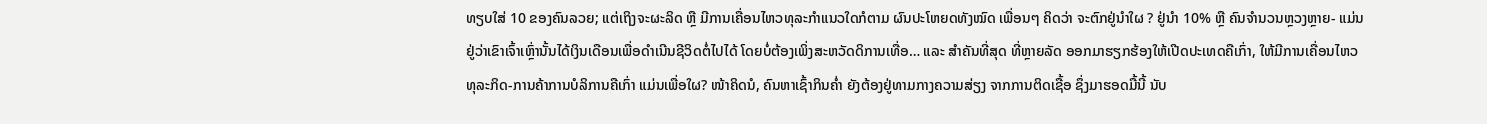ທຽບໃສ່ 10 ຂອງຄົນລວຍ; ແຕ່ເຖິງຈະຜະລິດ ຫຼື ມີການເຄື່ອນໄຫວທຸລະກຳແນວໃດກໍຕາມ ຜົນປະໂຫຍດທັງໝົດ ເພື່ອນໆ ຄິດວ່າ ຈະຕົກຢູ່ນຳໃຜ ? ຢູ່ນຳ 10% ຫຼື ຄົນຈຳນວນຫຼວງຫຼາຍ- ແມ່ນຢູ່ວ່າເຂົາເຈົ້າເຫຼົ່ານັ້ນໄດ້ເງິນເດືອນເພື່ອດຳເນີນຊີວິດຕໍ່ໄປໄດ້ ໂດຍບໍ່ຕ້ອງເພິ່ງສະຫວັດດິການເທື່ອ… ແລະ ສຳຄັນທີ່ສຸດ ທີ່ຫຼາຍລັດ ອອກມາຮຽກຮ້ອງໃຫ້ເປີດປະເທດຄືເກົ່າ, ໃຫ້ມີການເຄື່ອນໄຫວທຸລະກິດ-ການຄ້າການບໍລິການຄືເກົ່າ ແມ່ນເພື່ອໃຜ? ໜ້າຄິດນໍ, ຄົນຫາເຊົ້າກິນຄໍ່າ ຍັງຕ້ອງຢູ່ທາມກາງຄວາມສ່ຽງ ຈາກການຕິດເຊື້ອ ຊຶ່ງມາຮອດມື້ນີ້ ນັບ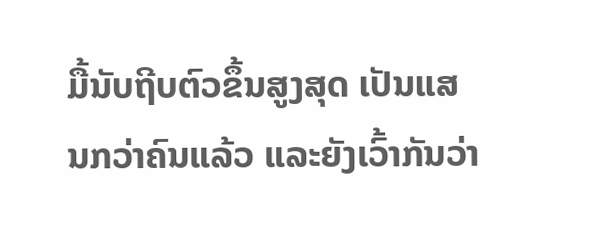ມື້ນັບຖີບຕົວຂຶ້ນສູງສຸດ ເປັນແສນກວ່າຄົນແລ້ວ ແລະຍັງເວົ້າກັນວ່າ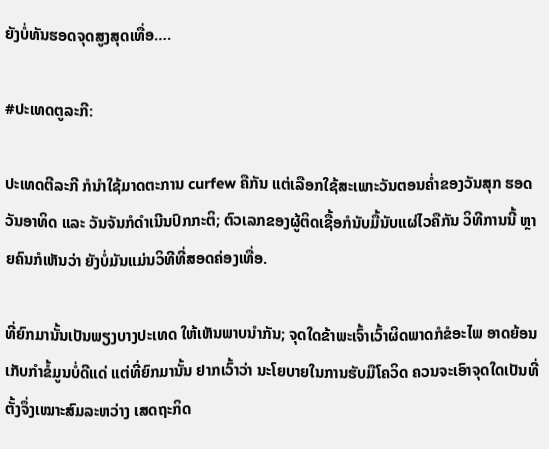ຍັງບໍ່ທັນຮອດຈຸດສູງສຸດເທື່ອ….

#ປະເທດຕູລະກີ:

ປະເທດຕີລະກີ ກໍນຳໃຊ້ມາດຕະການ curfew ຄືກັນ ແຕ່ເລືອກໃຊ້ສະເພາະວັນຕອນຄໍ່າຂອງວັນສຸກ ຮອດວັນອາທິດ ແລະ ວັນຈັນກໍດຳເນີນປົກກະຕິ; ຕົວເລກຂອງຜູ້ຕິດເຊື້ອກໍນັບມື້ນັບແຜ່ໄວຄືກັນ ວິທີການນີ້ ຫຼາຍຄົນກໍເຫັນວ່າ ຍັງບໍ່ມັນແມ່ນວິທີທີ່ສອດຄ່ອງເທື່ອ.

ທີ່ຍົກມານັ້ນເປັນພຽງບາງປະເທດ ໃຫ້ເຫັນພາບນຳກັນ; ຈຸດໃດຂ້າພະເຈົ້າເວົ້າຜິດພາດກໍຂໍອະໄພ ອາດຍ້ອນເກັບກຳຂໍ້ມູນບໍ່ດີແດ່ ແຕ່ທີ່ຍົກມານັ້ນ ຢາກເວົ້າວ່າ ນະໂຍບາຍໃນການຮັບມືໂຄວິດ ຄວນຈະເອົາຈຸດໃດເປັນທີ່ຕັ້ງຈຶ່ງເໝາະສົມລະຫວ່າງ ເສດຖະກິດ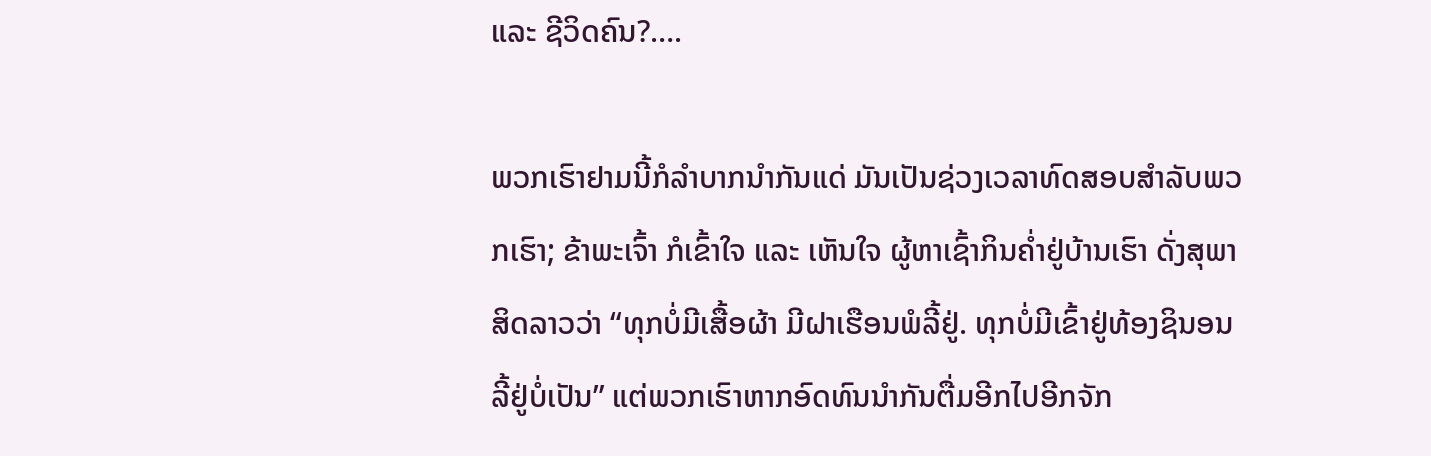ແລະ ຊີວິດຄົນ?….

ພວກເຮົາຢາມນີ້ກໍລຳບາກນຳກັນແດ່ ມັນເປັນຊ່ວງເວລາທົດສອບສຳລັບພວກເຮົາ; ຂ້າພະເຈົ້າ ກໍເຂົ້າໃຈ ແລະ ເຫັນໃຈ ຜູ້ຫາເຊົ້າກິນຄໍ່າຢູ່ບ້ານເຮົາ ດັ່ງສຸພາສິດລາວວ່າ “ທຸກບໍ່ມີເສື້ອຜ້າ ມີຝາເຮືອນພໍລີ້ຢູ່. ທຸກບໍ່ມີເຂົ້າຢູ່ທ້ອງຊິນອນລີ້ຢູ່ບໍ່ເປັນ” ແຕ່ພວກເຮົາຫາກອົດທົນນຳກັນຕື່ມອີກໄປອີກຈັກ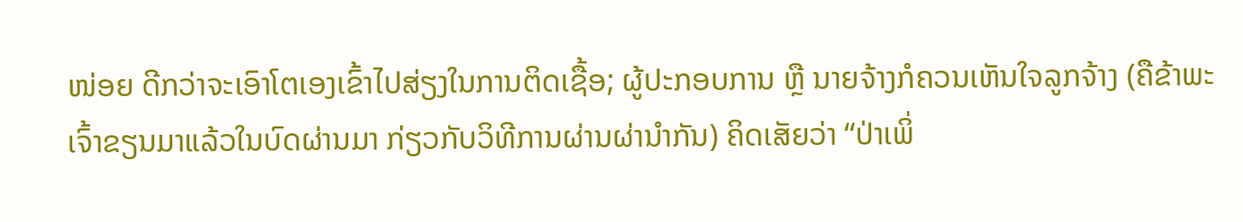ໜ່ອຍ ດີກວ່າຈະເອົາໂຕເອງເຂົ້າໄປສ່ຽງໃນການຕິດເຊື້ອ; ຜູ້ປະກອບການ ຫຼື ນາຍຈ້າງກໍຄວນເຫັນໃຈລູກຈ້າງ (ຄືຂ້າພະເຈົ້າຂຽນມາແລ້ວໃນບົດຜ່ານມາ ກ່ຽວກັບວິທີການຜ່ານຜ່ານຳກັນ) ຄິດເສັຍວ່າ “ປ່າເພິ່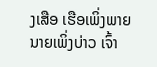ງເສືອ ເຮືອເພິ່ງພາຍ ນາຍເພິ່ງບ່າວ ເຈົ້າ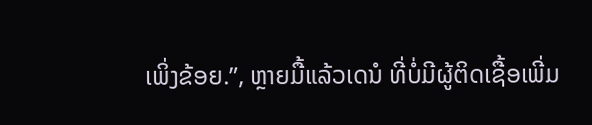ເພິ່ງຂ້ອຍ.”, ຫຼາຍມື້ແລ້ວເດນໍ ທີ່ບໍ່ມີຜູ້ຕິດເຊື້ອເພີ່ມ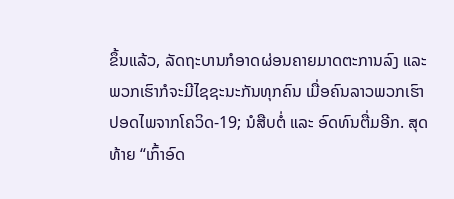ຂຶ້ນແລ້ວ, ລັດຖະບານກໍອາດຜ່ອນຄາຍມາດຕະການລົງ ແລະ ພວກເຮົາກໍຈະມີໄຊຊະນະກັນທຸກຄົນ ເມື່ອຄົນລາວພວກເຮົາປອດໄພຈາກໂຄວິດ-19; ນໍສືບຕໍ່ ແລະ ອົດທົນຕື່ມອີກ. ສຸດທ້າຍ “ເກົ້າອົດ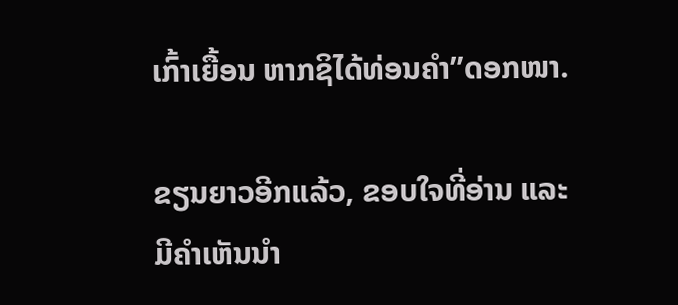ເກົ້າເຍື້ອນ ຫາກຊິໄດ້ທ່ອນຄໍາ”ດອກໜາ.

ຂຽນຍາວອີກແລ້ວ, ຂອບໃຈທີ່ອ່ານ ແລະ ມີຄຳເຫັນນຳ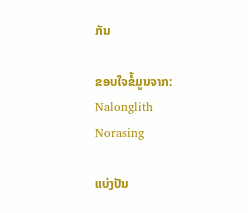ກັນ

ຂອບໃຈຂໍ້ມູນຈາກ: Nalonglith Norasing

ແບ່ງປັນ